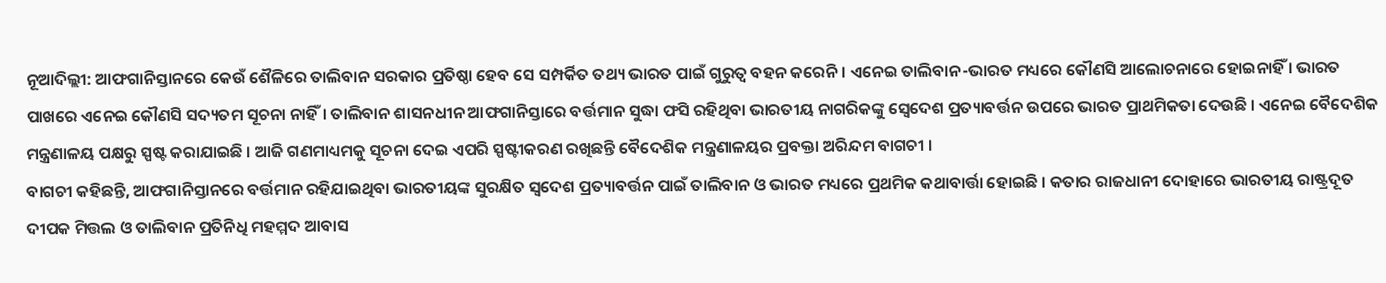ନୂଆଦିଲ୍ଲୀ: ଆଫଗାନିସ୍ତାନରେ କେଉଁ ଶୈଳିରେ ତାଲିବାନ ସରକାର ପ୍ରତିଷ୍ଠା ହେବ ସେ ସମ୍ପର୍କିତ ତଥ୍ୟ ଭାରତ ପାଇଁ ଗୁରୁତ୍ବ ବହନ କରେନି । ଏନେଇ ତାଲିବାନ-ଭାରତ ମଧ୍ୟରେ କୌଣସି ଆଲୋଚନାରେ ହୋଇନାହିଁ । ଭାରତ ପାଖରେ ଏନେଇ କୌଣସି ସଦ୍ୟତମ ସୂଚନା ନାହିଁ। ତାଲିବାନ ଶାସନଧୀନ ଆଫଗାନିସ୍ତାରେ ବର୍ତ୍ତମାନ ସୁଦ୍ଧା ଫସି ରହିଥିବା ଭାରତୀୟ ନାଗରିକଙ୍କୁ ସ୍ବେଦେଶ ପ୍ରତ୍ୟାବର୍ତ୍ତନ ଉପରେ ଭାରତ ପ୍ରାଥମିକତା ଦେଉଛି । ଏନେଇ ବୈଦେଶିକ ମନ୍ତ୍ରଣାଳୟ ପକ୍ଷରୁ ସ୍ପଷ୍ଟ କରାଯାଇଛି । ଆଜି ଗଣମାଧ୍ୟମକୁ ସୂଚନା ଦେଇ ଏପରି ସ୍ପଷ୍ଟୀକରଣ ରଖିଛନ୍ତି ବୈଦେଶିକ ମନ୍ତ୍ରଣାଳୟର ପ୍ରବକ୍ତା ଅରିନ୍ଦମ ବାଗଚୀ ।
ବାଗଚୀ କହିଛନ୍ତି, ଆଫଗାନିସ୍ତାନରେ ବର୍ତ୍ତମାନ ରହିଯାଇଥିବା ଭାରତୀୟଙ୍କ ସୁରକ୍ଷିତ ସ୍ବଦେଶ ପ୍ରତ୍ୟାବର୍ତ୍ତନ ପାଇଁ ତାଲିବାନ ଓ ଭାରତ ମଧ୍ୟରେ ପ୍ରଥମିକ କଥାବାର୍ତ୍ତା ହୋଇଛି । କତାର ରାଜଧାନୀ ଦୋହାରେ ଭାରତୀୟ ରାଷ୍ଟ୍ରଦୂତ ଦୀପକ ମିତ୍ତଲ ଓ ତାଲିବାନ ପ୍ରତିନିଧି ମହମ୍ମଦ ଆବାସ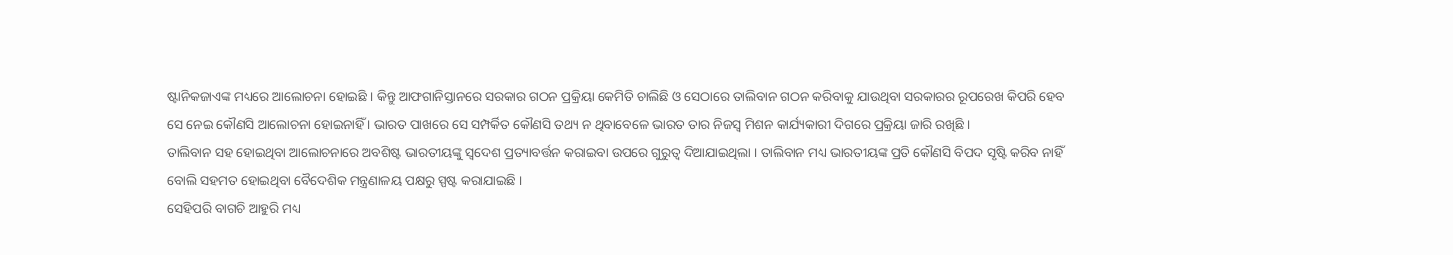ଷ୍ଟାନିକଜାଏଙ୍କ ମଧ୍ୟରେ ଆଲୋଚନା ହୋଇଛି । କିନ୍ତୁ ଆଫଗାନିସ୍ତାନରେ ସରକାର ଗଠନ ପ୍ରକ୍ରିୟା କେମିତି ଚାଲିଛି ଓ ସେଠାରେ ତାଲିବାନ ଗଠନ କରିବାକୁ ଯାଉଥିବା ସରକାରର ରୂପରେଖ କିପରି ହେବ ସେ ନେଇ କୌଣସି ଆଲୋଚନା ହୋଇନାହିଁ । ଭାରତ ପାଖରେ ସେ ସମ୍ପର୍କିତ କୌଣସି ତଥ୍ୟ ନ ଥିବାବେଳେ ଭାରତ ତାର ନିଜସ୍ବ ମିଶନ କାର୍ଯ୍ୟକାରୀ ଦିଗରେ ପ୍ରକ୍ରିୟା ଜାରି ରଖିଛି ।
ତାଲିବାନ ସହ ହୋଇଥିବା ଆଲୋଚନାରେ ଅବଶିଷ୍ଟ ଭାରତୀୟଙ୍କୁ ସ୍ବଦେଶ ପ୍ରତ୍ୟାବର୍ତ୍ତନ କରାଇବା ଉପରେ ଗୁରୁତ୍ବ ଦିଆଯାଇଥିଲା । ତାଲିବାନ ମଧ୍ୟ ଭାରତୀୟଙ୍କ ପ୍ରତି କୌଣସି ବିପଦ ସୃଷ୍ଟି କରିବ ନାହିଁ ବୋଲି ସହମତ ହୋଇଥିବା ବୈଦେଶିକ ମନ୍ତ୍ରଣାଳୟ ପକ୍ଷରୁ ସ୍ପଷ୍ଟ କରାଯାଇଛି ।
ସେହିପରି ବାଗଚି ଆହୁରି ମଧ୍ୟ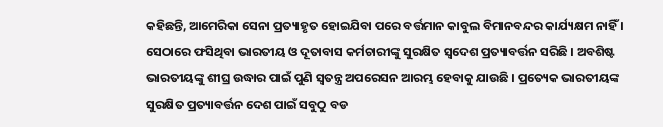କହିଛନ୍ତି, ଆମେରିକା ସେନା ପ୍ରତ୍ୟାହୃତ ହୋଇଯିବା ପରେ ବର୍ତ୍ତମାନ କାବୁଲ ବିମାନବନ୍ଦର କାର୍ଯ୍ୟକ୍ଷମ ନାହିଁ । ସେଠାରେ ଫସିଥିବା ଭାରତୀୟ ଓ ଦୂତାବାସ କର୍ମଚାରୀଙ୍କୁ ସୁରକ୍ଷିତ ସ୍ବଦେଶ ପ୍ରତ୍ୟାବର୍ତ୍ତନ ସରିଛି । ଅବଶିଷ୍ଟ ଭାରତୀୟଙ୍କୁ ଶୀଘ୍ର ଉଦ୍ଧାର ପାଇଁ ପୁଣି ସ୍ବତନ୍ତ୍ର ଅପରେସନ ଆରମ୍ଭ ହେବାକୁ ଯାଉଛି । ପ୍ରତ୍ୟେକ ଭାରତୀୟଙ୍କ ସୁରକ୍ଷିତ ପ୍ରତ୍ୟାବର୍ତ୍ତନ ଦେଶ ପାଇଁ ସବୁଠୁ ବଡ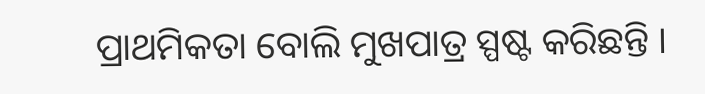ପ୍ରାଥମିକତା ବୋଲି ମୁଖପାତ୍ର ସ୍ପଷ୍ଟ କରିଛନ୍ତି ।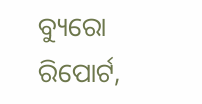ବ୍ୟୁରୋ ରିପୋର୍ଟ,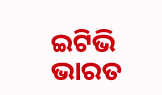ଇଟିଭି ଭାରତ